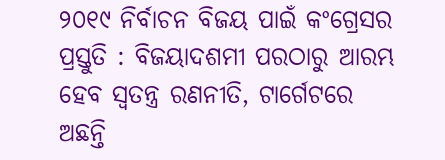୨୦୧୯ ନିର୍ବାଚନ ବିଜୟ ପାଇଁ କଂଗ୍ରେସର ପ୍ରସ୍ତୁତି : ବିଜୟାଦଶମୀ ପରଠାରୁ ଆରମ୍ଭ ହେବ ସ୍ୱତନ୍ତ୍ର ରଣନୀତି, ଟାର୍ଗେଟରେ ଅଛନ୍ତି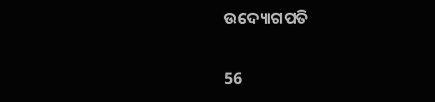ଉଦ୍ୟୋଗପତି

56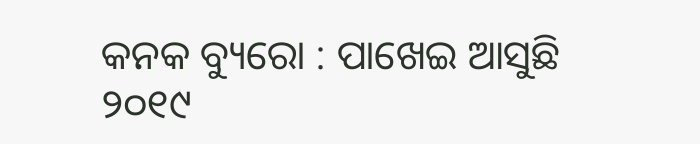କନକ ବ୍ୟୁରୋ : ପାଖେଇ ଆସୁଛି ୨୦୧୯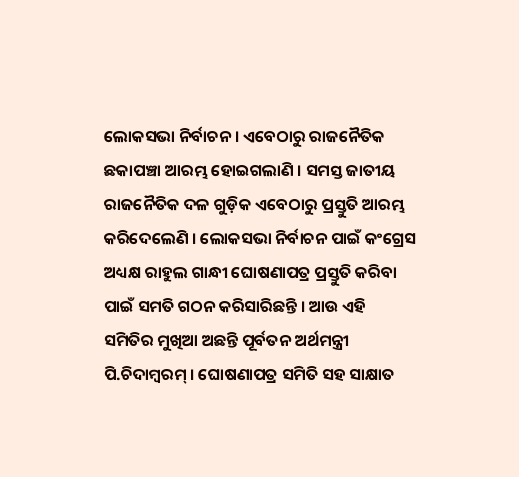ଲୋକସଭା ନିର୍ବାଚନ । ଏବେଠାରୁ ରାଜନୈତିକ ଛକାପଞ୍ଚା ଆରମ୍ଭ ହୋଇଗଲାଣି । ସମସ୍ତ ଜାତୀୟ ରାଜନୈତିକ ଦଳ ଗୁଡ଼ିକ ଏବେଠାରୁ ପ୍ରସ୍ତୁତି ଆରମ୍ଭ କରିଦେଲେଣି । ଲୋକସଭା ନିର୍ବାଚନ ପାଇଁ କଂଗ୍ରେସ ଅଧ୍ୟକ୍ଷ ରାହୁଲ ଗାନ୍ଧୀ ଘୋଷଣାପତ୍ର ପ୍ରସ୍ତୁତି କରିବା ପାଇଁ ସମତି ଗଠନ କରିସାରିଛନ୍ତି । ଆଉ ଏହି ସମିତିର ମୁଖିଆ ଅଛନ୍ତି ପୂର୍ବତନ ଅର୍ଥମନ୍ତ୍ରୀ ପି.ଚିଦାମ୍ବରମ୍ । ଘୋଷଣାପତ୍ର ସମିତି ସହ ସାକ୍ଷାତ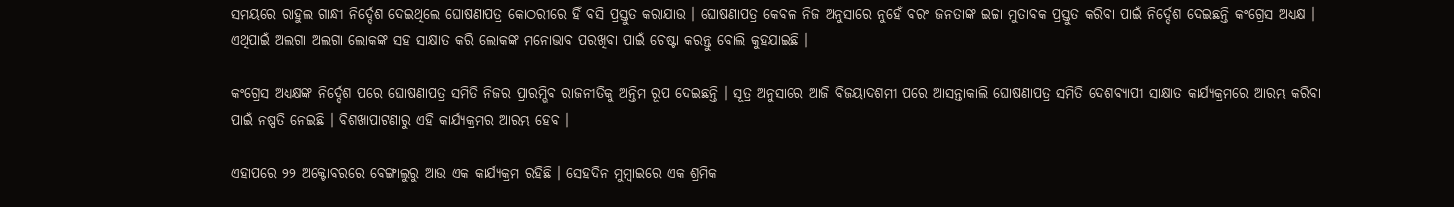ସମୟରେ ରାହୁଲ ଗାନ୍ଧୀ ନିର୍ଦ୍ଦେଶ ଦେଇଥିଲେ ଘୋଷଣାପତ୍ର କୋଠରୀରେ ହିଁ ବସି ପ୍ରସ୍ତୁତ କରାଯାଉ । ଘୋଷଣାପତ୍ର କେବଳ ନିଜ ଅନୁସାରେ ନୁହେଁ ବରଂ ଜନତାଙ୍କ ଇଚ୍ଚା ମୁତାବକ ପ୍ରସ୍ତୁତ କରିବା ପାଇଁ ନିର୍ଦ୍ଦେଶ ଦେଇଛନ୍ତି କଂଗ୍ରେସ ଅଧ୍ୟକ୍ଷ । ଏଥିପାଇଁ ଅଲଗା ଅଲଗା ଲୋକଙ୍କ ସହ ସାକ୍ଷାତ କରି ଲୋକଙ୍କ ମନୋଭାବ ପରଖିବା ପାଇଁ ଚେଷ୍ଟା କରନ୍ତୁ ବୋଲି କୁହଯାଇଛି ।

କଂଗ୍ରେସ ଅଧ୍ୟକ୍ଷଙ୍କ ନିର୍ଦ୍ଦେଶ ପରେ ଘୋଷଣାପତ୍ର ସମିତି ନିଜର ପ୍ରାରମ୍ଭିବ ରାଜନୀତିକୁ ଅନ୍ତିମ ରୂପ ଦେଇଛନ୍ତି । ସୂତ୍ର ଅନୁସାରେ ଆଜି ବିଜୟାଦଶମୀ ପରେ ଆସନ୍ତାକାଲି ଘୋଷଣାପତ୍ର ସମିତି ଦେଶବ୍ୟାପୀ ସାକ୍ଷାତ କାର୍ଯ୍ୟକ୍ରମରେ ଆରମ୍ଭ କରିବା ପାଇଁ ନଷ୍ପତି ନେଇଛି । ବିଶଖାପାଟଣାରୁ ଏହି କାର୍ଯ୍ୟକ୍ରମର ଆରମ୍ଭ ହେବ ।

ଏହାପରେ ୨୨ ଅକ୍ଟୋବରରେ ବେଙ୍ଗାଲୁରୁ ଆଉ ଏକ କାର୍ଯ୍ୟକ୍ରମ ରହିଛି । ସେହଦିନ ମୁମ୍ବାଇରେ ଏକ ଶ୍ରମିକ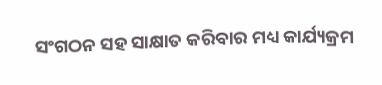ସଂଗଠନ ସହ ସାକ୍ଷାତ କରିବାର ମଧ୍ୟ କାର୍ଯ୍ୟକ୍ରମ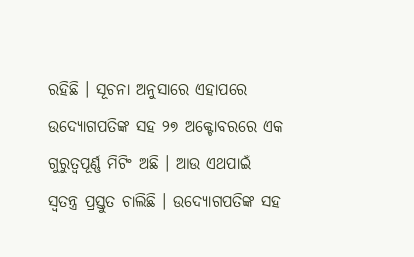ରହିଛି । ସୂଚନା ଅନୁସାରେ ଏହାପରେ ଉଦ୍ୟୋଗପତିଙ୍କ ସହ ୨୭ ଅକ୍ଟୋବରରେ ଏକ ଗୁରୁତ୍ୱପୂର୍ଣ୍ଣ ମିଟିଂ ଅଛି । ଆଉ ଏଥପାଇଁ ସ୍ୱତନ୍ତ୍ର ପ୍ରସ୍ତୁତ ଚାଲିଛି । ଉଦ୍ୟୋଗପତିଙ୍କ ସହ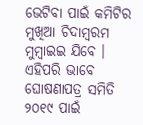ଭେଟିବା ପାଇଁ କମିଟିର ମୁଖିଆ ଚିଦାମ୍ବରମ ମୁମ୍ବାଇଇ ଯିବେ । ଏହିପରି ଭାବେ ଘୋଷଣାପତ୍ର ସମିତି ୨୦୧୯ ପାଇଁ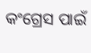କଂଗ୍ରେସ ପାଇଁ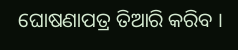ଘୋଷଣାପତ୍ର ତିଆରି କରିବ ।